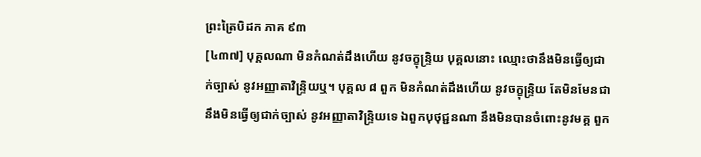ព្រះត្រៃបិដក ភាគ ៩៣
[៤៣៧] បុគ្គលណា មិនកំណត់ដឹងហើយ នូវចក្ខុន្ទ្រិយ បុគ្គលនោះ ឈ្មោះថានឹងមិនធ្វើឲ្យជាក់ច្បាស់ នូវអញ្ញាតាវិន្ទ្រិយឬ។ បុគ្គល ៨ ពួក មិនកំណត់ដឹងហើយ នូវចក្ខុន្ទ្រិយ តែមិនមែនជានឹងមិនធ្វើឲ្យជាក់ច្បាស់ នូវអញ្ញាតាវិន្ទ្រិយទេ ឯពួកបុថុជ្ជនណា នឹងមិនបានចំពោះនូវមគ្គ ពួក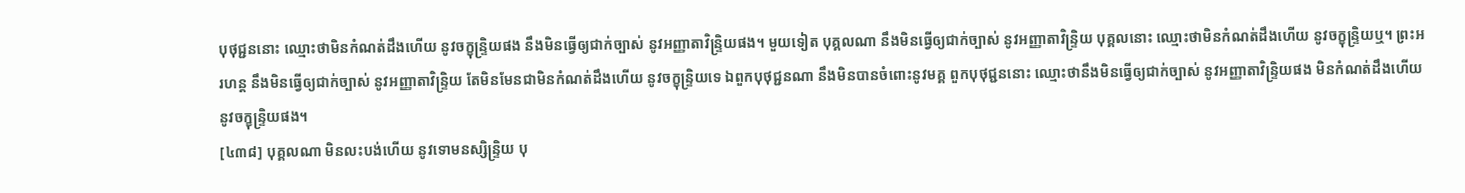បុថុជ្ជននោះ ឈ្មោះថាមិនកំណត់ដឹងហើយ នូវចក្ខុន្ទ្រិយផង នឹងមិនធ្វើឲ្យជាក់ច្បាស់ នូវអញ្ញាតាវិន្ទ្រិយផង។ មួយទៀត បុគ្គលណា នឹងមិនធ្វើឲ្យជាក់ច្បាស់ នូវអញ្ញាតាវិន្ទ្រិយ បុគ្គលនោះ ឈ្មោះថាមិនកំណត់ដឹងហើយ នូវចក្ខុន្ទ្រិយឬ។ ព្រះអរហន្ត នឹងមិនធ្វើឲ្យជាក់ច្បាស់ នូវអញ្ញាតាវិន្ទ្រិយ តែមិនមែនជាមិនកំណត់ដឹងហើយ នូវចក្ខុន្ទ្រិយទេ ឯពួកបុថុជ្ជនណា នឹងមិនបានចំពោះនូវមគ្គ ពួកបុថុជ្ជននោះ ឈ្មោះថានឹងមិនធ្វើឲ្យជាក់ច្បាស់ នូវអញ្ញាតាវិន្ទ្រិយផង មិនកំណត់ដឹងហើយ នូវចក្ខុន្ទ្រិយផង។
[៤៣៨] បុគ្គលណា មិនលះបង់ហើយ នូវទោមនស្សិន្ទ្រិយ បុ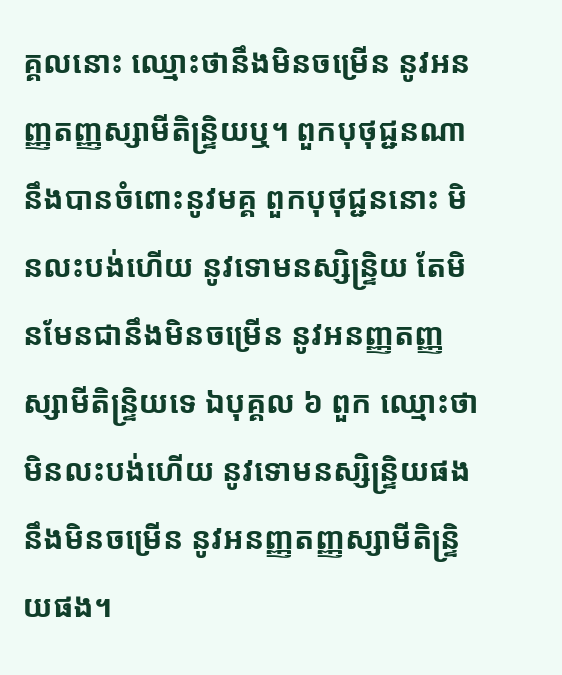គ្គលនោះ ឈ្មោះថានឹងមិនចម្រើន នូវអនញ្ញតញ្ញស្សាមីតិន្ទ្រិយឬ។ ពួកបុថុជ្ជនណា នឹងបានចំពោះនូវមគ្គ ពួកបុថុជ្ជននោះ មិនលះបង់ហើយ នូវទោមនស្សិន្ទ្រិយ តែមិនមែនជានឹងមិនចម្រើន នូវអនញ្ញតញ្ញស្សាមីតិន្ទ្រិយទេ ឯបុគ្គល ៦ ពួក ឈ្មោះថាមិនលះបង់ហើយ នូវទោមនស្សិន្ទ្រិយផង នឹងមិនចម្រើន នូវអនញ្ញតញ្ញស្សាមីតិន្ទ្រិយផង។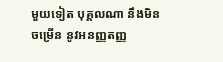មួយទៀត បុគ្គលណា នឹងមិនចម្រើន នូវអនញ្ញតញ្ញ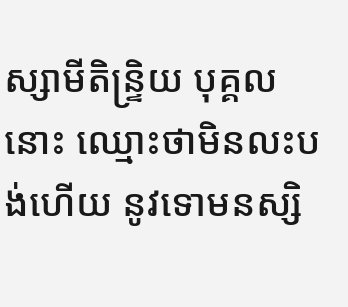ស្សាមីតិន្ទ្រិយ បុគ្គលនោះ ឈ្មោះថាមិនលះបង់ហើយ នូវទោមនស្សិ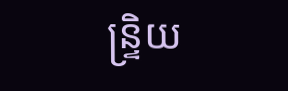ន្ទ្រិយ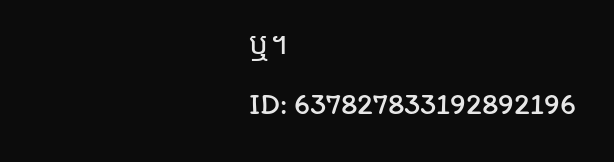ឬ។
ID: 637827833192892196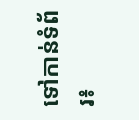ទៅកាន់ទំព័រ៖